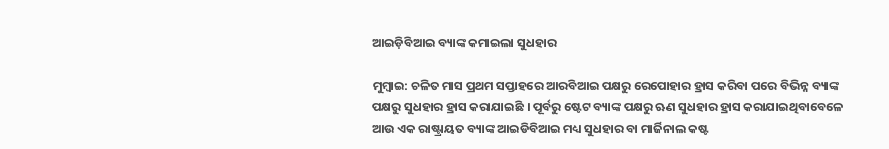ଆଇଡ଼ିବିଆଇ ବ୍ୟାଙ୍କ କମାଇଲା ସୁଧହାର

ମୁମ୍ବାଇ: ଚଳିତ ମାସ ପ୍ରଥମ ସପ୍ତାହରେ ଆରବିଆଇ ପକ୍ଷରୁ ରେପୋହାର ହ୍ରାସ କରିବା ପରେ ବିଭିନ୍ନ ବ୍ୟାଙ୍କ ପକ୍ଷରୁ ସୁଧହାର ହ୍ରାସ କରାଯାଇଛି । ପୂର୍ବରୁ ଷ୍ଟେଟ ବ୍ୟାଙ୍କ ପକ୍ଷରୁ ଋଣ ସୁଧହାର ହ୍ରାସ କରାଯାଇଥିବାବେଳେ ଆଉ ଏକ ରାଷ୍ଟ୍ରାୟତ ବ୍ୟାଙ୍କ ଆଇଡିବିଆଇ ମଧ୍ୟ ସୁଧହାର ବା ମାର୍ଜିନାଲ କଷ୍ଟ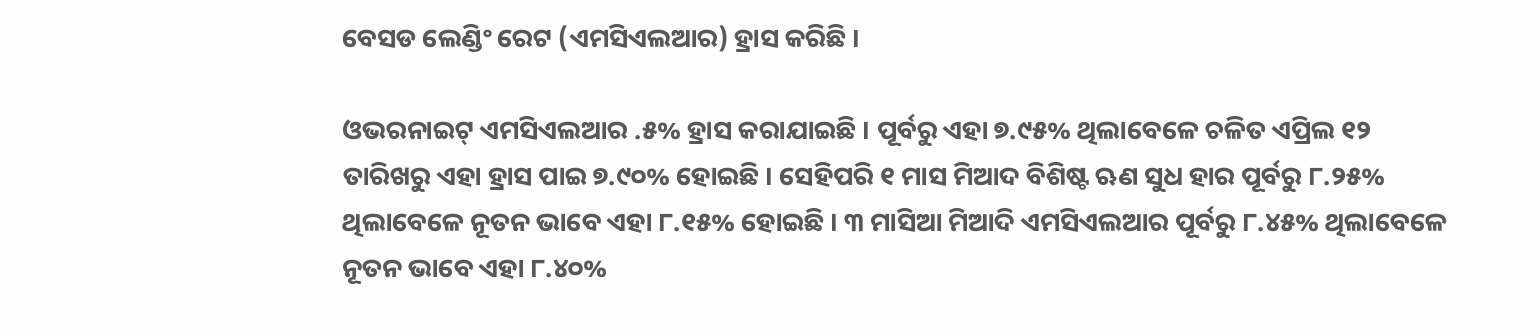ବେସଡ ଲେଣ୍ଡିଂ ରେଟ (ଏମସିଏଲଆର) ହ୍ରାସ କରିଛି ।

ଓଭରନାଇଟ୍ ଏମସିଏଲଆର .୫% ହ୍ରାସ କରାଯାଇଛି । ପୂର୍ବରୁ ଏହା ୭.୯୫% ଥିଲାବେଳେ ଚଳିତ ଏପ୍ରିଲ ୧୨ ତାରିଖରୁ ଏହା ହ୍ରାସ ପାଇ ୭.୯୦% ହୋଇଛି । ସେହିପରି ୧ ମାସ ମିଆଦ ବିଶିଷ୍ଟ ଋଣ ସୁଧ ହାର ପୂର୍ବରୁ ୮.୨୫% ଥିଲାବେଳେ ନୂତନ ଭାବେ ଏହା ୮.୧୫% ହୋଇଛି । ୩ ମାସିଆ ମିଆଦି ଏମସିଏଲଆର ପୂର୍ବରୁ ୮.୪୫% ଥିଲାବେଳେ ନୂତନ ଭାବେ ଏହା ୮.୪୦%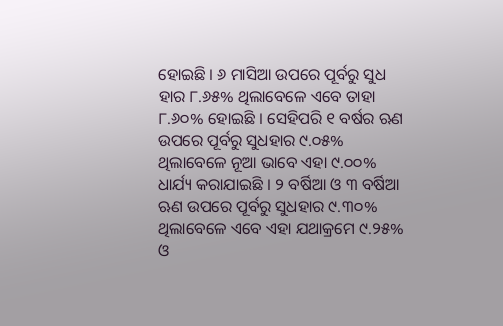ହୋଇଛି । ୬ ମାସିଆ ଉପରେ ପୂର୍ବରୁ ସୁଧ ହାର ୮.୬୫% ଥିଲାବେଳେ ଏବେ ତାହା ୮.୬୦% ହୋଇଛି । ସେହିପରି ୧ ବର୍ଷର ଋଣ ଉପରେ ପୂର୍ବରୁ ସୁଧହାର ୯.୦୫% ଥିଲାବେଳେ ନୂଆ ଭାବେ ଏହା ୯.୦୦% ଧାର୍ଯ୍ୟ କରାଯାଇଛି । ୨ ବର୍ଷିଆ ଓ ୩ ବର୍ଷିଆ ଋଣ ଉପରେ ପୂର୍ବରୁ ସୁଧହାର ୯.୩୦% ଥିଲାବେଳେ ଏବେ ଏହା ଯଥାକ୍ରମେ ୯.୨୫% ଓ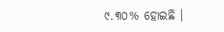୯.୩୦% ହୋଇଛି ।